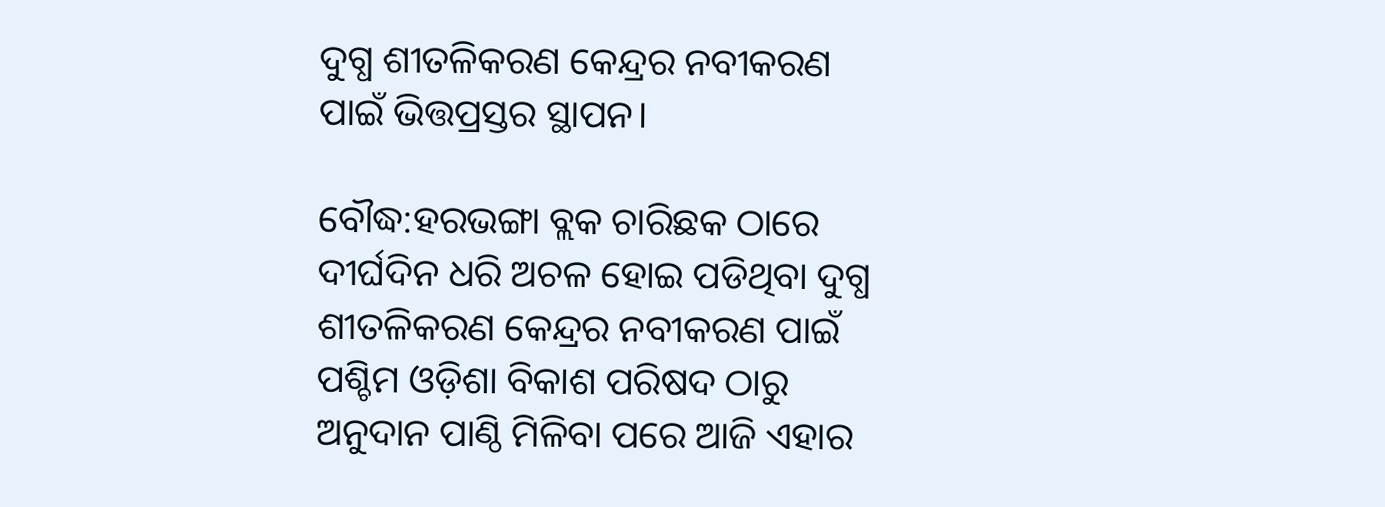ଦୁଗ୍ଧ ଶୀତଳିକରଣ କେନ୍ଦ୍ରର ନବୀକରଣ ପାଇଁ ଭିତ୍ତପ୍ରସ୍ତର ସ୍ଥାପନ।

ବୌଦ୍ଧ:ହରଭଙ୍ଗା ବ୍ଲକ ଚାରିଛକ ଠାରେ ଦୀର୍ଘଦିନ ଧରି ଅଚଳ ହୋଇ ପଡିଥିବା ଦୁଗ୍ଧ ଶୀତଳିକରଣ କେନ୍ଦ୍ରର ନବୀକରଣ ପାଇଁ ପଶ୍ଚିମ ଓଡ଼ିଶା ବିକାଶ ପରିଷଦ ଠାରୁ ଅନୁଦାନ ପାଣ୍ଠି ମିଳିବା ପରେ ଆଜି ଏହାର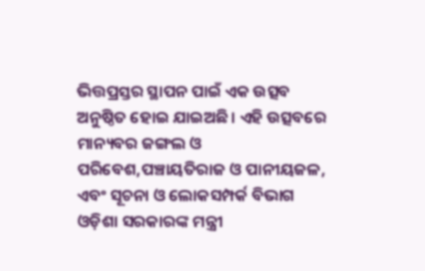ଭିତ୍ତପ୍ରସ୍ତର ସ୍ଥାପନ ପାଇଁ ଏକ ଉତ୍ସବ ଅନୁଷ୍ଠିତ ହୋଇ ଯାଇଅଛି। ଏହି ଉତ୍ସବରେ ମାନ୍ୟବର ଜଙ୍ଗଲ ଓ ପରିବେଶ,ପଞ୍ଚାୟତିରାଜ ଓ ପାନୀୟଜଳ, ଏବଂ ସୂଚନା ଓ ଲୋକସମ୍ପର୍କ ବିଭାଗ ଓଡ଼ିଶା ସରକାରଙ୍କ ମନ୍ତ୍ରୀ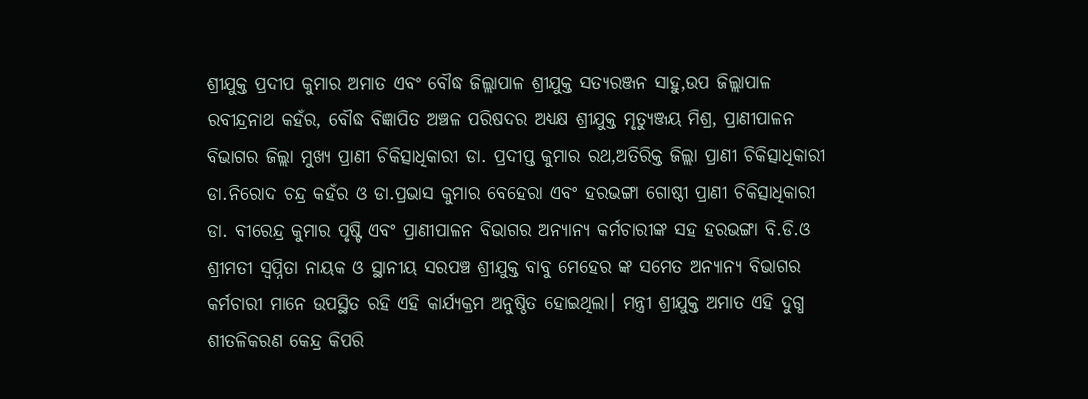ଶ୍ରୀଯୁକ୍ତ ପ୍ରଦୀପ କୁମାର ଅମାତ ଏବଂ ବୌଦ୍ଧ ଜିଲ୍ଲାପାଳ ଶ୍ରୀଯୁକ୍ତ ସତ୍ୟରଞ୍ଜନ ସାହୁ,ଉପ ଜିଲ୍ଲାପାଳ ରବୀନ୍ଦ୍ରନାଥ କହଁର, ବୌଦ୍ଧ ବିଜ୍ଞାପିତ ଅଞ୍ଚଳ ପରିଷଦର ଅଧ୍ୟକ୍ଷ ଶ୍ରୀଯୁକ୍ତ ମୃତ୍ୟୁଞ୍ଜୟ ମିଶ୍ର, ପ୍ରାଣୀପାଳନ ବିଭାଗର ଜିଲ୍ଲା ମୁଖ୍ୟ ପ୍ରାଣୀ ଚିକିତ୍ସାଧିକାରୀ ଡା. ପ୍ରଦୀପ୍ତ କୁମାର ରଥ,ଅତିରିକ୍ତ ଜିଲ୍ଲା ପ୍ରାଣୀ ଚିକିତ୍ସାଧିକାରୀ ଡା.ନିରୋଦ ଚନ୍ଦ୍ର କହଁର ଓ ଡା.ପ୍ରଭାସ କୁମାର ବେହେରା ଏବଂ ହରଭଙ୍ଗା ଗୋଷ୍ଠୀ ପ୍ରାଣୀ ଚିକିତ୍ସାଧିକାରୀ ଡା. ବୀରେନ୍ଦ୍ର କୁମାର ପୃଷ୍ଟି ଏବଂ ପ୍ରାଣୀପାଳନ ବିଭାଗର ଅନ୍ୟାନ୍ୟ କର୍ମଚାରୀଙ୍କ ସହ ହରଭଙ୍ଗା ବି.ଡି.ଓ ଶ୍ରୀମତୀ ସ୍ଵପ୍ନିତା ନାୟକ ଓ ସ୍ଥାନୀୟ ସରପଞ୍ଚ ଶ୍ରୀଯୁକ୍ତ ବାବୁ ମେହେର ଙ୍କ ସମେତ ଅନ୍ୟାନ୍ୟ ବିଭାଗର କର୍ମଚାରୀ ମାନେ ଉପସ୍ଥିତ ରହି ଏହି କାର୍ଯ୍ୟକ୍ରମ ଅନୁଷ୍ଠିତ ହୋଇଥିଲା। ମନ୍ତ୍ରୀ ଶ୍ରୀଯୁକ୍ତ ଅମାତ ଏହି ଦୁଗ୍ଧ ଶୀତଳିକରଣ କେନ୍ଦ୍ର କିପରି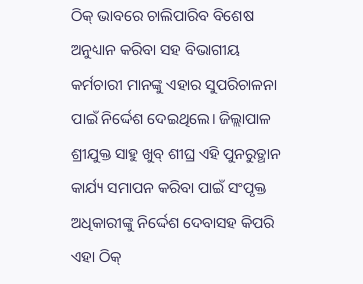ଠିକ୍ ଭାବରେ ଚାଲିପାରିବ ବିଶେଷ ଅନୁଧ୍ୟାନ କରିବା ସହ ବିଭାଗୀୟ କର୍ମଚାରୀ ମାନଙ୍କୁ ଏହାର ସୁପରିଚାଳନା ପାଇଁ ନିର୍ଦ୍ଦେଶ ଦେଇଥିଲେ। ଜିଲ୍ଲାପାଳ ଶ୍ରୀଯୁକ୍ତ ସାହୁ ଖୁବ୍ ଶୀଘ୍ର ଏହି ପୁନରୁତ୍ଥାନ କାର୍ଯ୍ୟ ସମାପନ କରିବା ପାଇଁ ସଂପୃକ୍ତ ଅଧିକାରୀଙ୍କୁ ନିର୍ଦ୍ଦେଶ ଦେବାସହ କିପରି ଏହା ଠିକ୍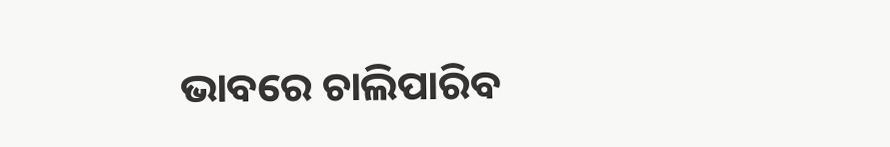ଭାବରେ ଚାଲିପାରିବ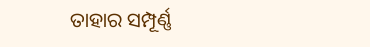ତାହାର ସମ୍ପୂର୍ଣ୍ଣ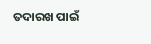ତଦାରଖ ପାଇଁ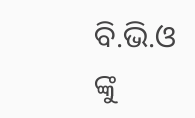ବି.ଭି.ଓ ଙ୍କୁ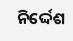ନିର୍ଦ୍ଦେଶ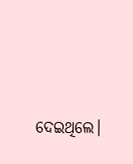ଦେଇଥିଲେ।